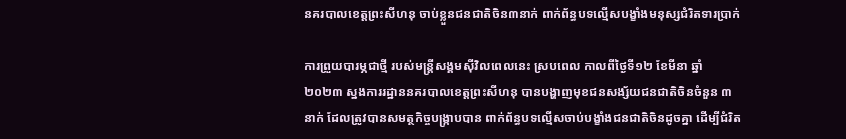នគរបាលខេត្តព្រះសីហនុ ចាប់ខ្លួនជនជាតិចិន៣នាក់ ពាក់ព័ន្ធបទល្មើសបង្ខាំងមនុស្សជំរិតទារប្រាក់

ការព្រួយបារម្ភជាថ្មី របស់មន្ត្រីសង្គមស៊ីវិលពេលនេះ ស្របពេល កាលពីថ្ងៃទី១២ ខែមីនា ឆ្នាំ២០២៣ ស្នងការរដ្ឋាននគរបាលខេត្តព្រះសីហនុ បានបង្ហាញមុខជនសង្ស័យជនជាតិចិនចំនួន ៣នាក់ ដែលត្រូវបានសមត្ថកិច្ចបង្ក្រាបបាន ពាក់ព័ន្ធបទល្មើសចាប់បង្ខាំងជនជាតិចិនដូចគ្នា ដើម្បីជំរិត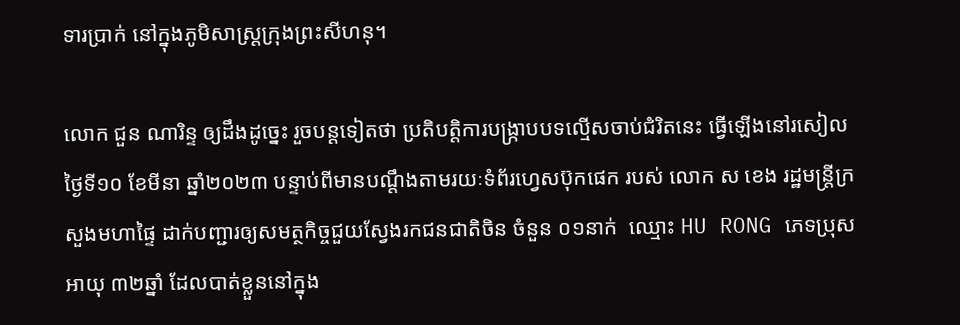ទារប្រាក់ នៅក្នុងភូមិសាស្ត្រក្រុងព្រះសីហនុ។

លោក ជួន ណារិន្ទ ឲ្យដឹងដូច្នេះ រួចបន្តទៀតថា ប្រតិបត្តិការបង្ក្រាបបទល្មើសចាប់ជំរិតនេះ ធ្វើឡើងនៅរសៀលថ្ងៃទី១០ ខែមីនា ឆ្នាំ២០២៣ បន្ទាប់ពីមានបណ្តឹងតាមរយៈទំព័រហ្វេសប៊ុកផេក របស់ លោក ស ខេង រដ្ឋមន្ត្រីក្រសួងមហាផ្ទៃ ដាក់បញ្ជារឲ្យសមត្ថកិច្ចជួយស្វែងរកជនជាតិចិន ចំនួន ០១នាក់  ឈ្មោះ HU RONG ភេទប្រុស អាយុ ៣២ឆ្នាំ ដែលបាត់ខ្លួននៅក្នុង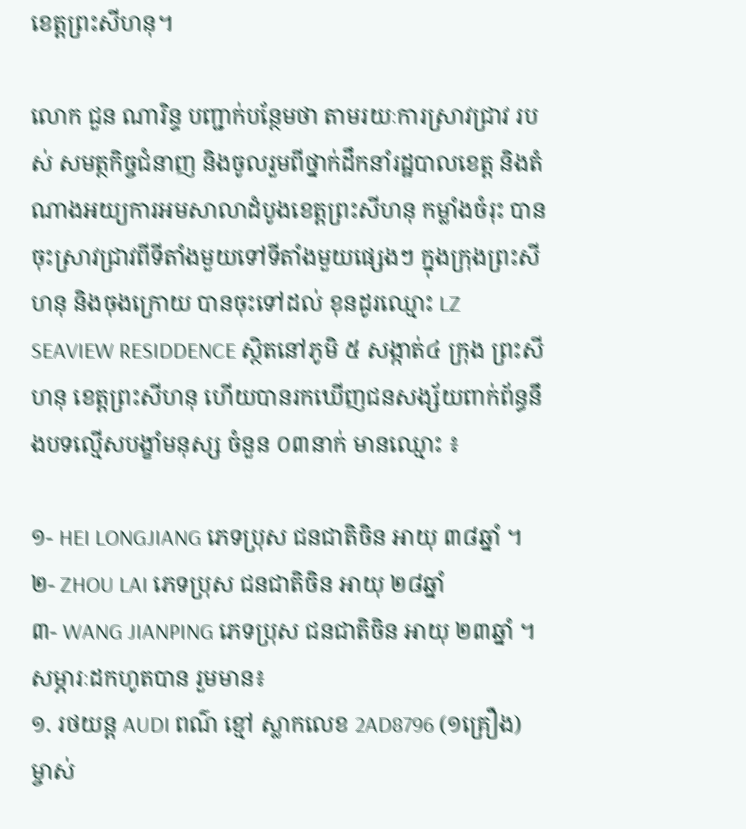ខេត្តព្រះសីហនុ។

លោក ជួន ណារិន្ទ បញ្ជាក់បន្ថែមថា តាមរយៈការស្រាវជ្រាវ របស់ សមត្ថកិច្ចជំនាញ និងចូលរួមពីថ្នាក់ដឹកនាំរដ្ឋបាលខេត្ត និងតំណាងអយ្យការអមសាលាដំបូងខេត្តព្រះសីហនុ កម្លាំងចំរុះ បានចុះស្រាវជ្រាវពីទីតាំងមួយទៅទីតាំងមួយផ្សេងៗ ក្នុងក្រុងព្រះសីហនុ និងចុងក្រោយ បានចុះទៅដល់ ខុនដូរឈ្មោះ LZ SEAVIEW RESIDDENCE ស្ថិតនៅភូមិ ៥ សង្កាត់៤ ក្រុង ព្រះសីហនុ ខេត្តព្រះសីហនុ ហើយបានរកឃើញជនសង្ស័យពាក់ព័ន្ធនឹងបទល្មើសបង្ខាំមនុស្ស ចំនួន ០៣នាក់ មានឈ្មោះ ៖

១- HEI LONGJIANG ភេទប្រុស ជនជាតិចិន អាយុ ៣៨ឆ្នាំ ។
២- ZHOU LAI ភេទប្រុស ជនជាតិចិន អាយុ ២៨ឆ្នាំ
៣- WANG JIANPING ភេទប្រុស ជនជាតិចិន អាយុ ២៣ឆ្នាំ ។
សម្ភារៈដកហូតបាន រួមមាន៖
១. រថយន្ត AUDI ពណ៌ ខ្មៅ ស្លាកលេខ 2AD8796 (១គ្រឿង) ម្ចាស់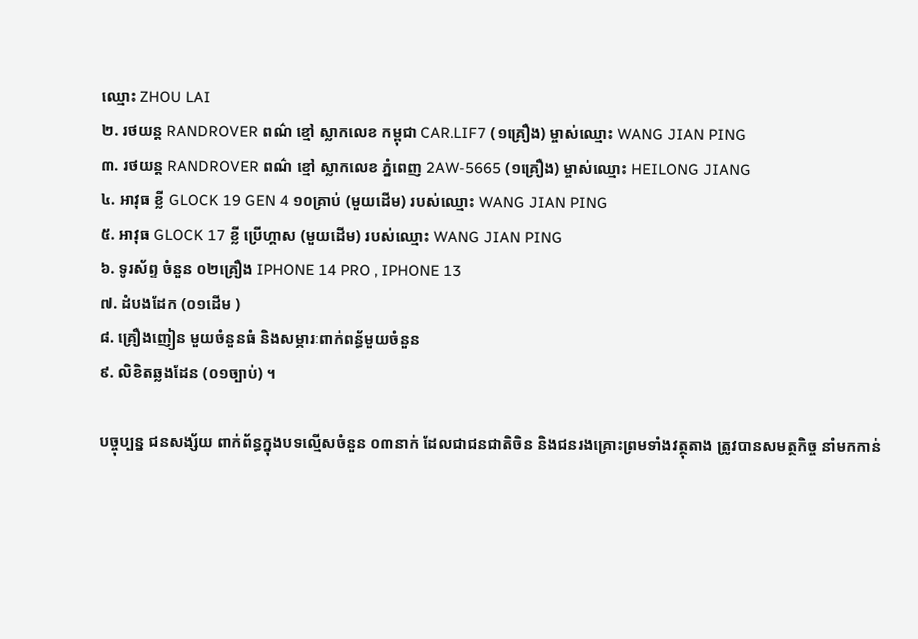ឈ្មោះ ZHOU LAI
២. រថយន្ត RANDROVER ពណ៌ ខ្មៅ ស្លាកលេខ កម្ពុជា CAR.LIF7 (១គ្រឿង) ម្ចាស់ឈ្មោះ WANG JIAN PING
៣. រថយន្ត RANDROVER ពណ៌ ខ្មៅ ស្លាកលេខ ភ្នំពេញ 2AW-5665 (១គ្រឿង) ម្ចាស់ឈ្មោះ HEILONG JIANG
៤. អាវុធ ខ្លី GLOCK 19 GEN 4 ១០គ្រាប់ (មួយដើម) របស់ឈ្មោះ WANG JIAN PING
៥. អាវុធ GLOCK 17 ខ្លី ប្រើហ្គាស (មួយដើម) របស់ឈ្មោះ WANG JIAN PING
៦. ទូរស័ព្ទ ចំនួន ០២គ្រឿង IPHONE 14 PRO , IPHONE 13
៧. ដំបងដែក (០១ដើម )
៨. គ្រឿងញៀន មួយចំនួនធំ និងសម្ភារៈពាក់ពន្ធ័មួយចំនួន
៩. លិខិតឆ្លងដែន (០១ច្បាប់) ។

បច្ចុប្បន្ន ជនសង្ស័យ ពាក់ព័ន្ធក្នុងបទល្មើសចំនួន ០៣នាក់ ដែលជាជនជាតិចិន និងជនរងគ្រោះព្រមទាំងវត្ថុតាង ត្រូវបានសមត្ថកិច្ច នាំមកកាន់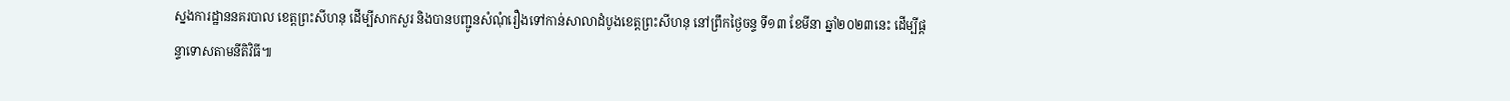ស្នងការដ្ឋាននគរបាល ខេត្តព្រះសីហនុ ដើម្បីសាកសួរ និងបានបញ្ជូនសំណុំរឿងទៅកាន់សាលាដំបូងខេត្តព្រះសីហនុ នៅព្រឹកថ្ងៃចន្ទ ទី១៣ ខែមីនា ឆ្នាំ២០២៣នេះ ដើម្បីផ្តន្ទាទោសតាមនីតិវិធី៕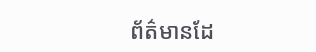ព័ត៌មានដែ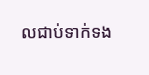លជាប់ទាក់ទង